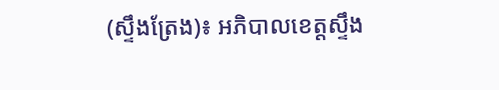(ស្ទឹងត្រែង)៖ អភិបាលខេត្តស្ទឹង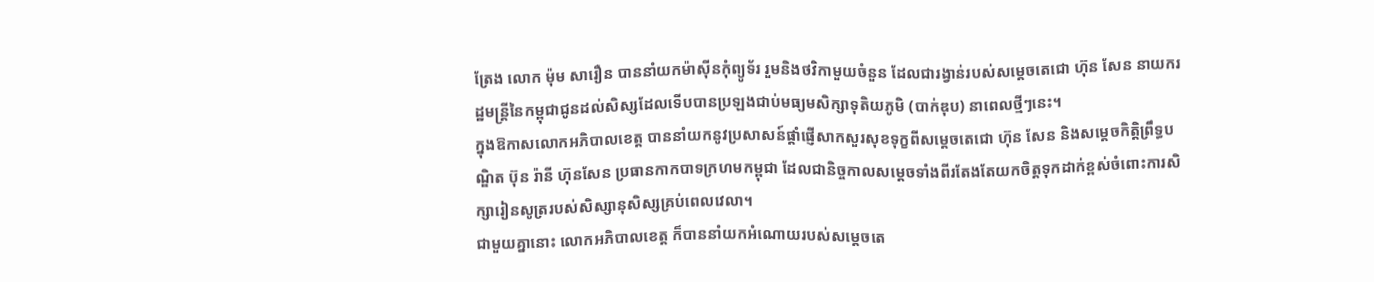ត្រែង លោក ម៉ុម សារឿន បាននាំយកម៉ាស៊ីនកុំព្យូទ័រ រួមនិងថវិកាមួយចំនួន ដែលជារង្វាន់របស់សម្តេចតេជោ ហ៊ុន សែន នាយករដ្ឋមន្រ្តីនៃកម្ពុជាជូនដល់សិស្សដែលទើបបានប្រឡងជាប់មធ្យមសិក្សាទុតិយភូមិ (បាក់ឌុប) នាពេលថ្មីៗនេះ។
ក្នុងឱកាសលោកអភិបាលខេត្ត បាននាំយកនូវប្រសាសន៍ផ្តាំផ្ញើសាកសួរសុខទុក្ខពីសម្តេចតេជោ ហ៊ុន សែន និងសម្តេចកិត្តិព្រឹទ្ធបណ្ឌិត ប៊ុន រ៉ានី ហ៊ុនសែន ប្រធានកាកបាទក្រហមកម្ពុជា ដែលជានិច្ចកាលសម្តេចទាំងពីរតែងតែយកចិត្តទុកដាក់ខ្ពស់ចំពោះការសិក្សារៀនសូត្ររបស់សិស្សានុសិស្សគ្រប់ពេលវេលា។
ជាមួយគ្នានោះ លោកអភិបាលខេត្ត ក៏បាននាំយកអំណោយរបស់សម្តេចតេ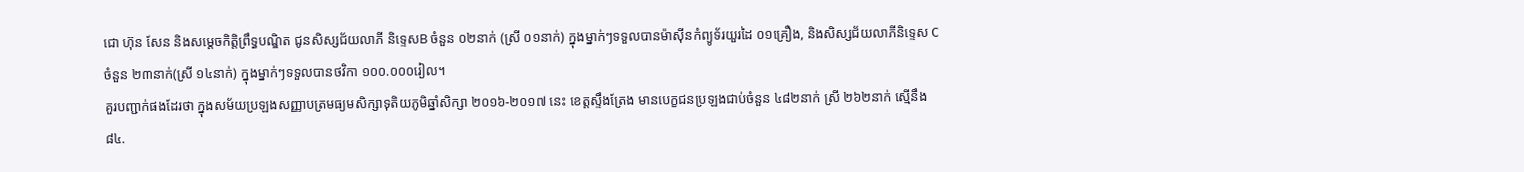ជោ ហ៊ុន សែន និងសម្តេចកិត្តិព្រឹទ្ធបណ្ឌិត ជូនសិស្សជ័យលាភី និទ្ទេសB ចំនួន ០២នាក់ (ស្រី ០១នាក់) ក្នុងម្នាក់ៗទទួលបានម៉ាស៊ីនកំព្យូទ័រយួរដៃ ០១គ្រឿង, និងសិស្សជ័យលាភីនិទ្ទេស C ចំនួន ២៣នាក់(ស្រី ១៤នាក់) ក្នុងម្នាក់ៗទទួលបានថវិកា ១០០.០០០រៀល។
គួរបញ្ជាក់ផងដែរថា ក្នុងសម័យប្រឡងសញ្ញាបត្រមធ្យមសិក្សាទុតិយភូមិឆ្នាំសិក្សា ២០១៦-២០១៧ នេះ ខេត្តស្ទឹងត្រែង មានបេក្ខជនប្រឡងជាប់ចំនួន ៤៨២នាក់ ស្រី ២៦២នាក់ ស្មើនឹង ៨៤.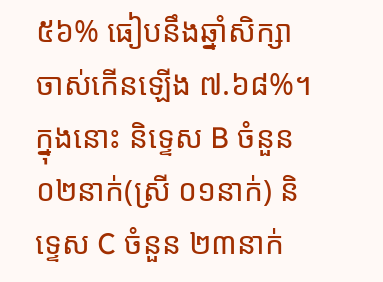៥៦% ធៀបនឹងឆ្នាំសិក្សាចាស់កើនឡើង ៧.៦៨%។ ក្នុងនោះ និទ្ទេស B ចំនួន ០២នាក់(ស្រី ០១នាក់) និទ្ទេស C ចំនួន ២៣នាក់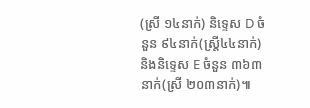(ស្រី ១៤នាក់) និទ្ទេស D ចំនួន ៩៤នាក់(ស្រ្តី៤៤នាក់) និងនិទ្ទេស E ចំនួន ៣៦៣នាក់(ស្រី ២០៣នាក់)៕